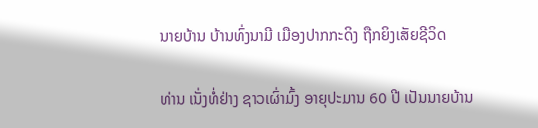ນາຍບ້ານ ບ້ານທົ່ງນາມີ ເມືອງປາກກະດິງ ຖືກຍິງເສັຍຊີວິດ

ທ່ານ ເນັ່ງທໍ່ຢ່າງ ຊາວເຜົ່າມົ້ງ ອາຍຸປະມານ 60 ປີ ເປັນນາຍບ້ານ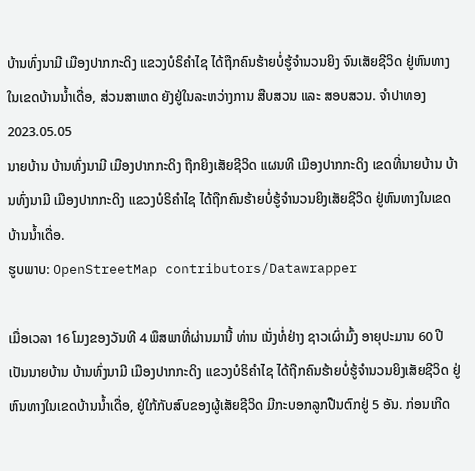ບ້ານທົ່ງນາມີ ເມືອງປາກກະດິງ ແຂວງບໍຣິຄໍາໄຊ ໄດ້ຖືກຄົນຮ້າຍບໍ່ຮູ້ຈໍານວນຍິງ ຈົນເສັຍຊີວິດ ຢູ່ຫົນທາງໃນເຂດບ້ານນໍ້າເດື່ອ, ສ່ວນສາເຫດ ຍັງຢູ່ໃນລະຫວ່າງການ ສືບສວນ ແລະ ສອບສວນ. ຈຳປາທອງ
2023.05.05
ນາຍບ້ານ ບ້ານທົ່ງນາມີ ເມືອງປາກກະດິງ ຖືກຍິງເສັຍຊີວິດ ແຜນທີ ເມືອງປາກກະດິງ ເຂດທີ່ນາຍບ້ານ ບ້ານທົ່ງນາມີ ເມືອງປາກກະດິງ ແຂວງບໍຣິຄໍາໄຊ ໄດ້ຖືກຄົນຮ້າຍບໍ່ຮູ້ຈໍານວນຍິງເສັຍຊີວິດ ຢູ່ຫົນທາງໃນເຂດບ້ານນໍ້າເດື່ອ.
ຮູບພາບ: OpenStreetMap contributors/Datawrapper

ເມື່ອເວລາ 16 ໂມງຂອງວັນທີ 4 ພຶສພາທີ່ຜ່ານມານີ້ ທ່ານ ເນັ່ງທໍ່ຢ່າງ ຊາວເຜົ່າມົ້ງ ອາຍຸປະມານ 60 ປີ ເປັນນາຍບ້ານ ບ້ານທົ່ງນາມີ ເມືອງປາກກະດິງ ແຂວງບໍຣິຄໍາໄຊ ໄດ້ຖືກຄົນຮ້າຍບໍ່ຮູ້ຈໍານວນຍິງເສັຍຊີວິດ ຢູ່ຫົນທາງໃນເຂດບ້ານນໍ້າເດື່ອ, ຢູ່ໃກ້ກັບສົບຂອງຜູ້ເສັຍຊີວິດ ມີກະບອກລູກປືນຕົກຢູ່ 5 ອັນ. ກ່ອນເກີດ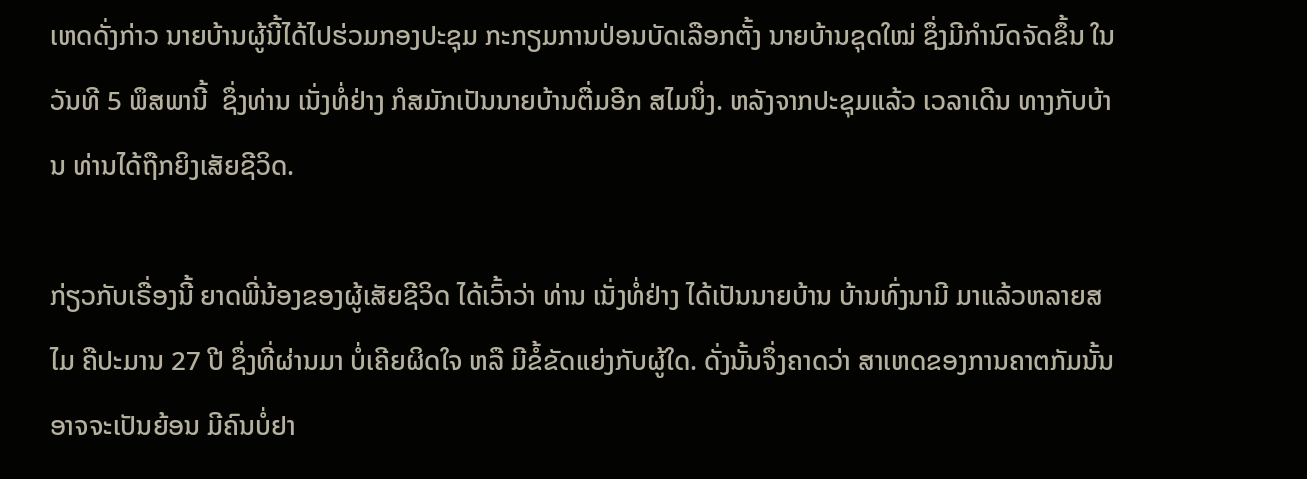ເຫດດັ່ງກ່າວ ນາຍບ້ານຜູ້ນີ້ໄດ້ໄປຮ່ວມກອງປະຊຸມ ກະກຽມການປ່ອນບັດເລືອກຕັ້ງ ນາຍບ້ານຊຸດໃໝ່ ຊຶ່ງມີກໍານົດຈັດຂຶ້ນ ໃນວັນທີ 5 ພຶສພານີ້  ຊຶ່ງທ່ານ ເນັ່ງທໍ່ຢ່າງ ກໍສມັກເປັນນາຍບ້ານຕື່ມອີກ ສໄມນຶ່ງ. ຫລັງຈາກປະຊຸມແລ້ວ ເວລາເດີນ ທາງກັບບ້ານ ທ່ານໄດ້ຖືກຍິງເສັຍຊີວິດ.

ກ່ຽວກັບເຣື່ອງນີ້ ຍາດພີ່ນ້ອງຂອງຜູ້ເສັຍຊີວິດ ໄດ້ເວົ້າວ່າ ທ່ານ ເນັ່ງທໍ່ຢ່າງ ໄດ້ເປັນນາຍບ້ານ ບ້ານທົ່ງນາມີ ມາແລ້ວຫລາຍສໄມ ຄືປະມານ 27 ປີ ຊຶ່ງທີ່ຜ່ານມາ ບໍ່ເຄີຍຜິດໃຈ ຫລື ມີຂໍ້ຂັດແຍ່ງກັບຜູ້ໃດ. ດັ່ງນັ້ນຈຶ່ງຄາດວ່າ ສາເຫດຂອງການຄາຕກັມນັ້ນ ອາຈຈະເປັນຍ້ອນ ມີຄົນບໍ່ຢາ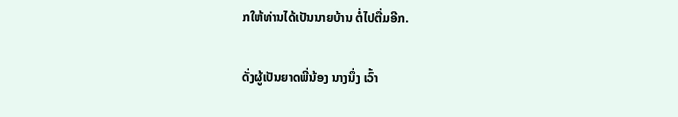ກໃຫ້ທ່ານໄດ້ເປັນນາຍບ້ານ ຕໍ່ໄປຕື່ມອີກ.

ດັ່ງຜູ້ເປັນຍາດພີ່ນ້ອງ ນາງນຶ່ງ ເວົ້າ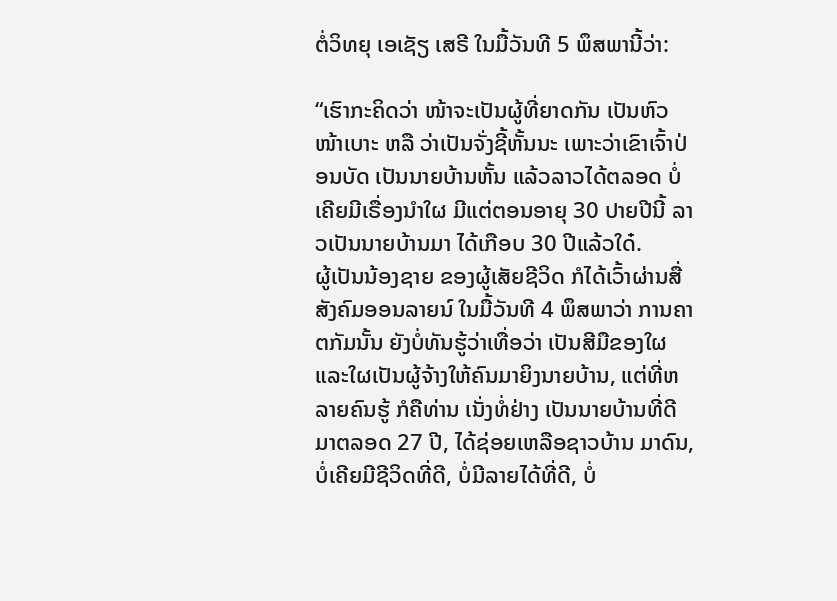ຕໍ່ວິທຍຸ ເອເຊັຽ ເສຣີ ໃນມື້ວັນທີ 5 ພຶສພານີ້ວ່າ:

“ເຮົາກະຄິດວ່າ ໜ້າຈະເປັນຜູ້ທີ່ຍາດກັນ ເປັນຫົວໜ້າເບາະ ຫລື ວ່າເປັນຈັ່ງຊີ້ຫັ້ນນະ ເພາະວ່າເຂົາເຈົ້າປ່ອນບັດ ເປັນນາຍບ້ານຫັ້ນ ແລ້ວລາວໄດ້ຕລອດ ບໍ່ເຄີຍມີເຣື່ອງນໍາໃຜ ມີແຕ່ຕອນອາຍຸ 30 ປາຍປີນີ້ ລາວເປັນນາຍບ້ານມາ ໄດ້ເກືອບ 30 ປີແລ້ວໃດ໋.
ຜູ້ເປັນນ້ອງຊາຍ ຂອງຜູ້ເສັຍຊີວິດ ກໍໄດ້ເວົ້າຜ່ານສື່ສັງຄົມອອນລາຍນ໌ ໃນມື້ວັນທີ 4 ພຶສພາວ່າ ການຄາຕກັມນັ້ນ ຍັງບໍ່ທັນຮູ້ວ່າເທື່ອວ່າ ເປັນສີມືຂອງໃຜ ແລະໃຜເປັນຜູ້ຈ້າງໃຫ້ຄົນມາຍິງນາຍບ້ານ, ແຕ່ທີ່ຫລາຍຄົນຮູ້ ກໍຄືທ່ານ ເນັ່ງທໍ່ຢ່າງ ເປັນນາຍບ້ານທີ່ດີ ມາຕລອດ 27 ປີ, ໄດ້ຊ່ອຍເຫລືອຊາວບ້ານ ມາດົນ, ບໍ່ເຄີຍມີຊີວິດທີ່ດີ, ບໍ່ມີລາຍໄດ້ທີ່ດີ, ບໍ່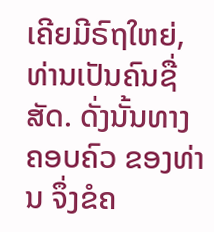ເຄີຍມີຣົຖໃຫຍ່, ທ່ານເປັນຄົນຊື່ສັດ. ດັ່ງນັ້ນທາງຄອບຄົວ ຂອງທ່ານ ຈຶ່ງຂໍຄ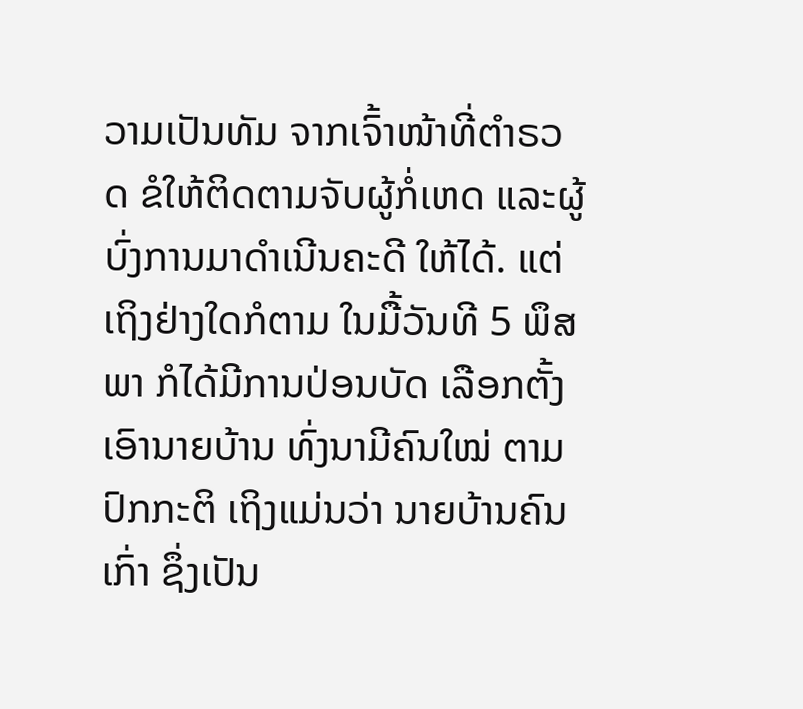ວາມເປັນທັມ ຈາກເຈົ້າໜ້າທີ່ຕໍາຣວດ ຂໍໃຫ້ຕິດຕາມຈັບຜູ້ກໍ່ເຫດ ແລະຜູ້ບົ່ງການມາດໍາເນີນຄະດີ ໃຫ້ໄດ້. ແຕ່ເຖິງຢ່າງໃດກໍຕາມ ໃນມື້ວັນທີ 5 ພຶສພາ ກໍໄດ້ມີການປ່ອນບັດ ເລືອກຕັ້ງເອົານາຍບ້ານ ທົ່ງນາມີຄົນໃໝ່ ຕາມປົກກະຕິ ເຖິງແມ່ນວ່າ ນາຍບ້ານຄົນເກົ່າ ຊຶ່ງເປັນ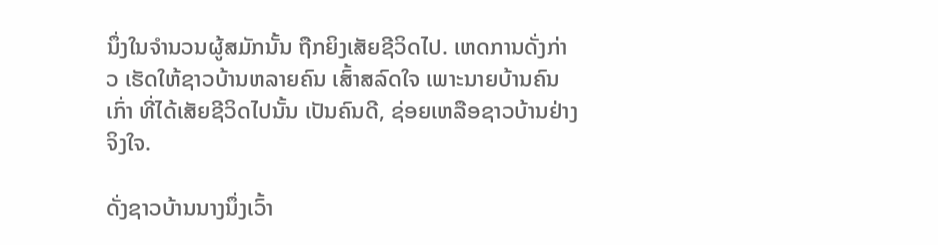ນຶ່ງໃນຈໍານວນຜູ້ສມັກນັ້ນ ຖືກຍິງເສັຍຊີວິດໄປ. ເຫດການດັ່ງກ່າວ ເຮັດໃຫ້ຊາວບ້ານຫລາຍຄົນ ເສົ້າສລົດໃຈ ເພາະນາຍບ້ານຄົນເກົ່າ ທີ່ໄດ້ເສັຍຊີວິດໄປນັ້ນ ເປັນຄົນດີ, ຊ່ອຍເຫລືອຊາວບ້ານຢ່າງຈິງໃຈ.

ດັ່ງຊາວບ້ານນາງນຶ່ງເວົ້າ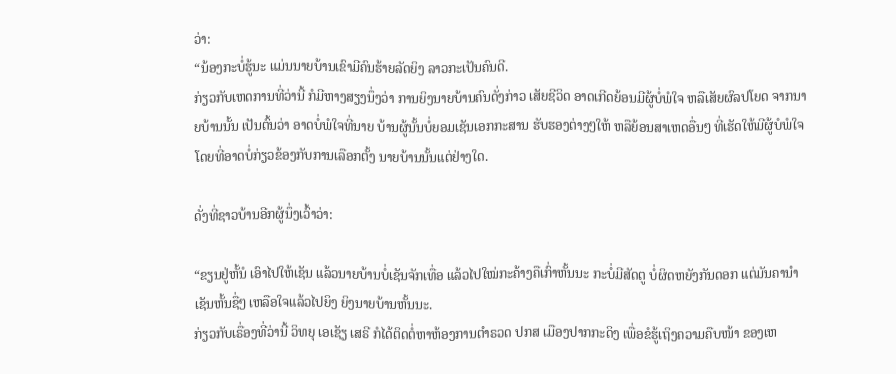ວ່າ:
“ນ້ອງກະບໍ່ຮູ້ນະ ແມ່ນນາຍບ້ານເຂົາມີຄົນຮ້າຍລັດຍິງ ລາວກະເປັນຄົນດີ.
ກ່ຽວກັບເຫດການທີ່ວ່ານີ້ ກໍມີຫາງສຽງນຶ່ງວ່າ ການຍິງນາຍບ້ານຄົນດັ່ງກ່າວ ເສັຍຊີວິດ ອາດເກີດຍ້ອນມີຜູ້ບໍ່ພໍໃຈ ຫລືເສັຍຜົລປໂຍດ ຈາກນາຍບ້ານນັ້ນ ເປັນຕົ້ນວ່າ ອາດບໍ່ພໍໃຈທີ່ນາຍ ບ້ານຜູ້ນັ້ນບໍ່ຍອມເຊັນເອກກະສານ ຮັບຮອງຕ່າງໆໃຫ້ ຫລືຍ້ອນສາເຫດອື່ນໆ ທີ່ເຮັດໃຫ້ມີຜູ້ບໍພໍໃຈ ໂດຍທີ່ອາດບໍ່ກ່ຽວຂ້ອງກັບການເລືອກຕັ້ງ ນາຍບ້ານນັ້ນແຕ່ຢ່າງໃດ.

ດັ່ງທີ່ຊາວບ້ານອີກຜູ້ນຶ່ງເວົ້າວ່າ:

“ຂຽນຢູ່ຫັ້ນໍ ເອົາໄປໃຫ້ເຊັນ ແລ້ວນາຍບ້ານບໍ່ເຊັນຈັກເທື່ອ ແລ້ວໄປໃໝ່ກະຄ້າງຄືເກົ່າຫັ້ນນະ ກະບໍ່ມີສັດຕູ ບໍ່ຜິດຫຍັງກັນດອກ ແຕ່ມັນຄານໍາເຊັນຫັ້ນຊື່ໆ ເຫລືອໃຈແລ້ວໄປຍິງ ຍິງນາຍບ້ານຫັ້ນນະ.
ກ່ຽວກັບເຣື່ອງທີ່ວ່ານີ້ ວິທຍຸ ເອເຊັຽ ເສຣີ ກໍໄດ້ຕິດຕໍ່ຫາຫ້ອງການຕໍາຣວດ ປກສ ເມືອງປາກກະດິງ ເພື່ອຂໍຮູ້ເຖິງຄວາມຄືບໜ້າ ຂອງເຫ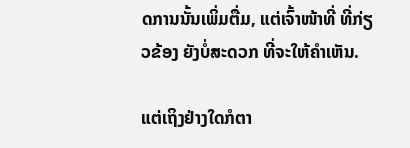ດການນັ້ນເພິ່ມຕື່ມ, ແຕ່ເຈົ້າໜ້າທີ່ ທີ່ກ່ຽວຂ້ອງ ຍັງບໍ່ສະດວກ ທີ່ຈະໃຫ້ຄໍາເຫັນ.

ແຕ່ເຖິງຢ່າງໃດກໍຕາ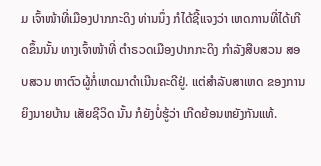ມ ເຈົ້າໜ້າທີ່ເມືອງປາກກະດິງ ທ່ານນຶ່ງ ກໍໄດ້ຊີ້ແຈງວ່າ ເຫດການທີ່ໄດ້ເກີດຂຶ້ນນັ້ນ ທາງເຈົ້າໜ້າທີ່ ຕໍາຣວດເມືອງປາກກະດິງ ກໍາລັງສືບສວນ ສອບສວນ ຫາຕົວຜູ້ກໍ່ເຫດມາດໍາເນີນຄະດີຢູ່. ແຕ່ສໍາລັບສາເຫດ ຂອງການຍິງນາຍບ້ານ ເສັຍຊີວິດ ນັ້ນ ກໍຍັງບໍ່ຮູ້ວ່າ ເກີດຍ້ອນຫຍັງກັນແທ້.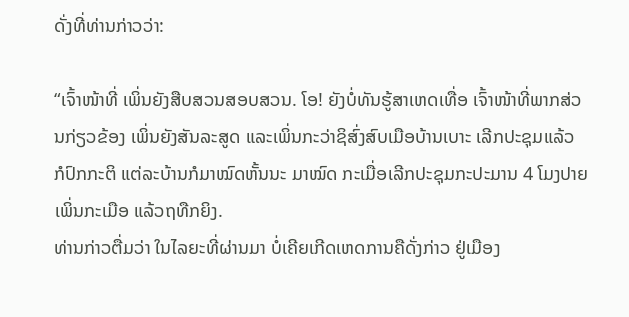ດັ່ງທີ່ທ່ານກ່າວວ່າ:

“ເຈົ້າໜ້າທີ່ ເພິ່ນຍັງສືບສວນສອບສວນ. ໂອ! ຍັງບໍ່ທັນຮູ້ສາເຫດເທື່ອ ເຈົ້າໜ້າທີ່ພາກສ່ວນກ່ຽວຂ້ອງ ເພິ່ນຍັງສັນລະສູດ ແລະເພິ່ນກະວ່າຊິສົ່ງສົບເມືອບ້ານເບາະ ເລີກປະຊຸມແລ້ວ ກໍປົກກະຕິ ແຕ່ລະບ້ານກໍມາໝົດຫັ້ນນະ ມາໝົດ ກະເມື່ອເລີກປະຊຸມກະປະມານ 4 ໂມງປາຍ ເພິ່ນກະເມືອ ແລ້ວຖທືກຍິງ.
ທ່ານກ່າວຕື່ມວ່າ ໃນໄລຍະທີ່ຜ່ານມາ ບໍ່ເຄີຍເກີດເຫດການຄືດັ່ງກ່າວ ຢູ່ເມືອງ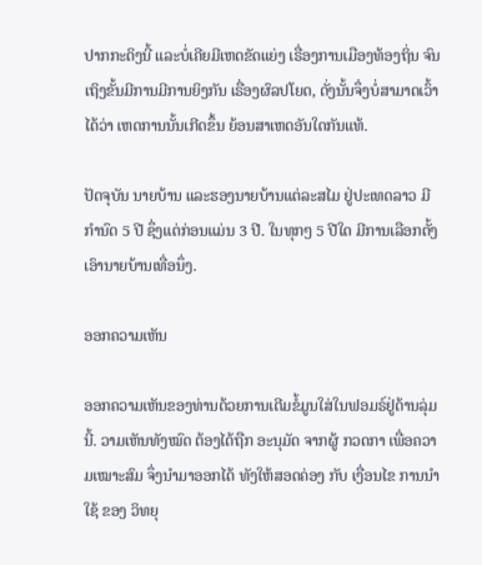ປາກກະດິງນີ້ ແລະບໍ່ເຄີຍມີເຫດຂັດແຍ່ງ ເຣື່ອງການເມືອງທ້ອງຖິ່ນ ຈົນເຖິງຂັ້ນມີການມີການຍິງກັນ ເຣື່ອງຜົລປໂຍດ, ດັ່ງນັ້ນຈຶ່ງບໍ່ສາມາດເວົ້າໄດ້ວ່າ ເຫດການນັ້ນເກີດຂຶ້ນ ຍ້ອນສາເຫດອັນໃດກັນແທ້.

ປັດຈຸບັນ ນາຍບ້ານ ແລະຮອງນາຍບ້ານແຕ່ລະສໄມ ຢູ່ປະເທດລາວ ມີກໍານົດ 5 ປີ ຊຶ່ງແຕ່ກ່ອນແມ່ນ 3 ປີ. ໃນທຸກໆ 5 ປີໃດ ມີການເລືອກຕັ້ງ ເອົານາຍບ້ານເທື່ອນຶ່ງ.

ອອກຄວາມເຫັນ

ອອກຄວາມເຫັນຂອງທ່ານດ້ວຍການເຕີມຂໍ້ມູນໃສ່ໃນຟອມຣ໌ຢູ່ດ້ານລຸ່ມນີ້. ວາມເຫັນທັງໝົດ ຕ້ອງໄດ້ຖືກ ອະນຸມັດ ຈາກຜູ້ ກວດກາ ເພື່ອຄວາມເໝາະສົມ ຈຶ່ງນໍາມາອອກໄດ້ ທັງໃຫ້ສອດຄ່ອງ ກັບ ເງື່ອນໄຂ ການນຳໃຊ້ ຂອງ ວິທຍຸ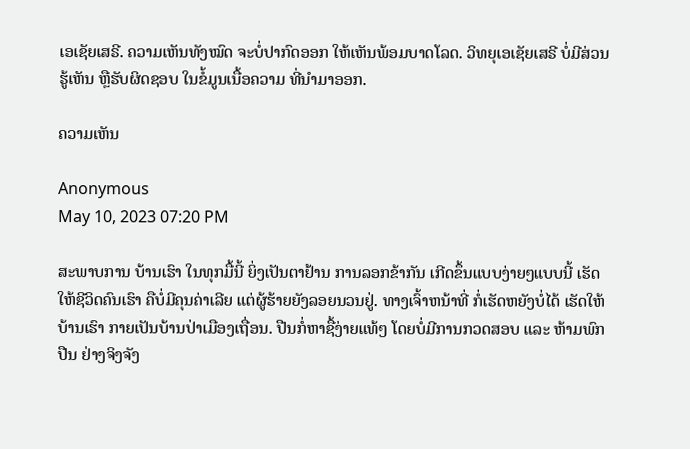ເອເຊັຍເສຣີ. ຄວາມເຫັນທັງໝົດ ຈະບໍ່ປາກົດອອກ ໃຫ້ເຫັນພ້ອມບາດໂລດ. ວິທຍຸເອເຊັຍເສຣີ ບໍ່ມີສ່ວນຮູ້ເຫັນ ຫຼືຮັບຜິດຊອບ ໃນຂໍ້ມູນເນື້ອຄວາມ ທີ່ນໍາມາອອກ.

ຄວາມເຫັນ

Anonymous
May 10, 2023 07:20 PM

ສະພາບການ ບ້ານເຮົາ ໃນທຸກມື້ນີ້ ຍິ່ງເປັນຕາຢ້ານ ການລອກຂ້າກັນ ເກີດຂຶ້ນແບບງ່າຍໆແບບນີ້ ເຮັດໃຫ້ຊີວິດຄົນເຮົາ ຄືບໍ່ມີຄຸນຄ່າເລີຍ ແຕ່ຜູ້ຮ້າຍຍັງລອຍນວນຢູ່. ທາງເຈົ້າຫນ້າທີ່ ກໍ່ເຮັດຫຍັງບໍ່ໄດ້ ເຮັດໃຫ້ບ້ານເຮົາ ກາຍເປັນບ້ານປ່າເມືອງເຖື່ອນ. ປືນກໍ່ຫາຊື້ງ່າຍແທ້ໆ ໂດຍບໍ່ມີການກວດສອບ ແລະ ຫ້າມພົກປືນ ຢ່າງຈິງຈັງ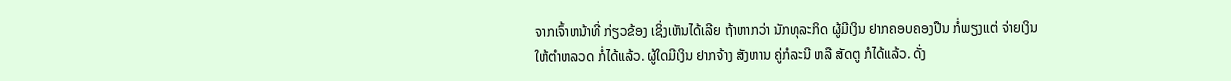ຈາກເຈົ້າຫນ້າທີ່ ກ່ຽວຂ້ອງ ເຊິ່ງເຫັນໄດ້ເລີຍ ຖ້າຫາກວ່າ ນັກທຸລະກິດ ຜູ້ມີເງິນ ຢາກຄອບຄອງປືນ ກໍ່ພຽງແຕ່ ຈ່າຍເງິນ ໃຫ້ຕຳຫລວດ ກໍ່ໄດ້ແລ້ວ. ຜູ້ໃດມີເງິນ ຢາກຈ້າງ ສັງຫານ ຄູ່ກໍລະນີ ຫລື ສັດຕູ ກໍໄດ້ແລ້ວ. ດັ່ງ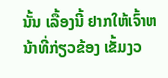ນັ້ນ ເລື້ອງນີ້ ຢາກໃຫ້ເຈົ້າຫນ້າທີ່ກ່ຽວຂ້ອງ ເຂັ້ມງວ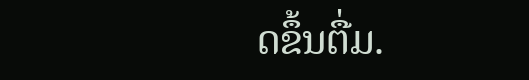ດຂຶ້ນຕື່ມ.